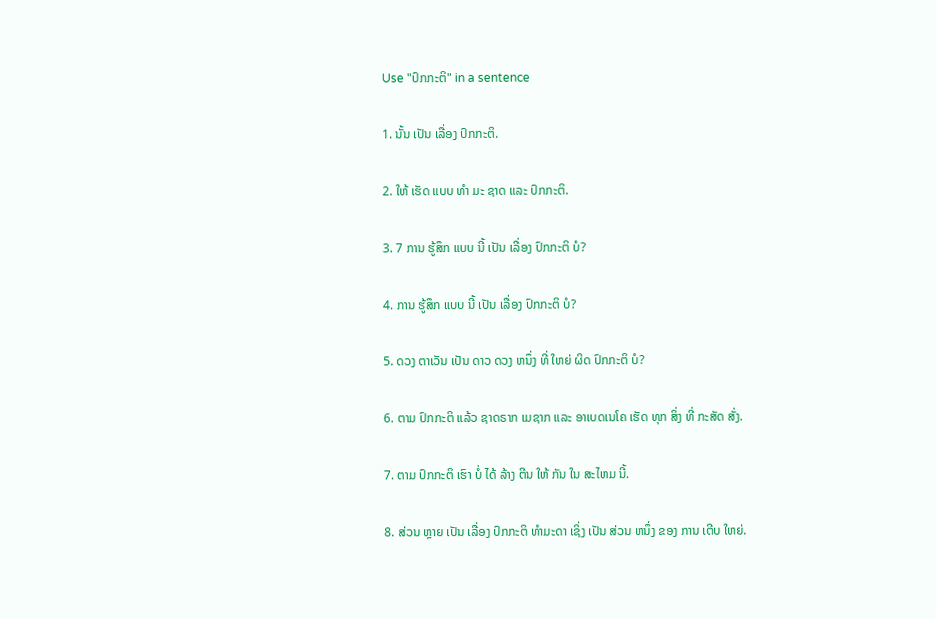Use "ປົກກະຕິ" in a sentence

1. ນັ້ນ ເປັນ ເລື່ອງ ປົກກະຕິ.

2. ໃຫ້ ເຮັດ ແບບ ທໍາ ມະ ຊາດ ແລະ ປົກກະຕິ.

3. 7 ການ ຮູ້ສຶກ ແບບ ນີ້ ເປັນ ເລື່ອງ ປົກກະຕິ ບໍ?

4. ການ ຮູ້ສຶກ ແບບ ນີ້ ເປັນ ເລື່ອງ ປົກກະຕິ ບໍ?

5. ດວງ ຕາເວັນ ເປັນ ດາວ ດວງ ຫນຶ່ງ ທີ່ ໃຫຍ່ ຜິດ ປົກກະຕິ ບໍ?

6. ຕາມ ປົກກະຕິ ແລ້ວ ຊາດຣາກ ເມຊາກ ແລະ ອາເບດເນໂຄ ເຮັດ ທຸກ ສິ່ງ ທີ່ ກະສັດ ສັ່ງ.

7. ຕາມ ປົກກະຕິ ເຮົາ ບໍ່ ໄດ້ ລ້າງ ຕີນ ໃຫ້ ກັນ ໃນ ສະໄຫມ ນີ້.

8. ສ່ວນ ຫຼາຍ ເປັນ ເລື່ອງ ປົກກະຕິ ທໍາມະດາ ເຊິ່ງ ເປັນ ສ່ວນ ຫນຶ່ງ ຂອງ ການ ເຕີບ ໃຫຍ່.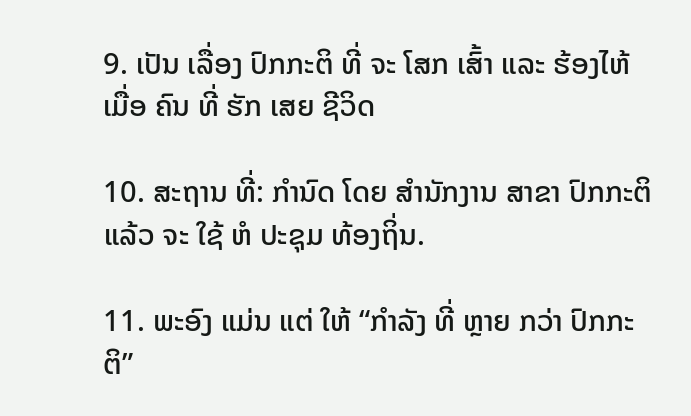9. ເປັນ ເລື່ອງ ປົກກະຕິ ທີ່ ຈະ ໂສກ ເສົ້າ ແລະ ຮ້ອງໄຫ້ ເມື່ອ ຄົນ ທີ່ ຮັກ ເສຍ ຊີວິດ

10. ສະຖານ ທີ່: ກໍານົດ ໂດຍ ສໍານັກງານ ສາຂາ ປົກກະຕິ ແລ້ວ ຈະ ໃຊ້ ຫໍ ປະຊຸມ ທ້ອງຖິ່ນ.

11. ພະອົງ ແມ່ນ ແຕ່ ໃຫ້ “ກໍາລັງ ທີ່ ຫຼາຍ ກວ່າ ປົກກະຕິ”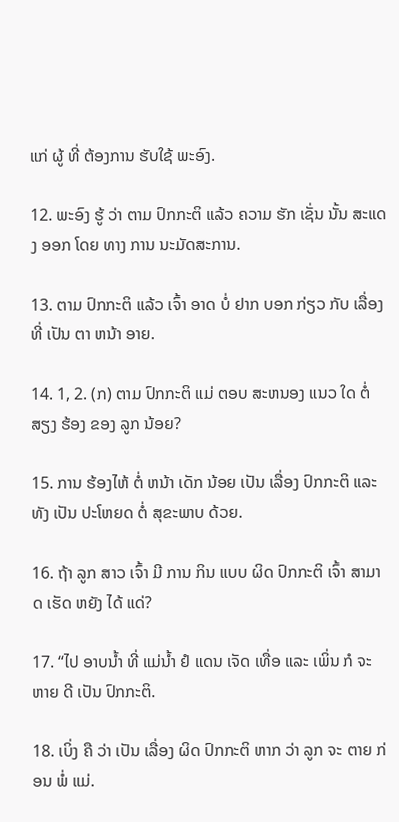ແກ່ ຜູ້ ທີ່ ຕ້ອງການ ຮັບໃຊ້ ພະອົງ.

12. ພະອົງ ຮູ້ ວ່າ ຕາມ ປົກກະຕິ ແລ້ວ ຄວາມ ຮັກ ເຊັ່ນ ນັ້ນ ສະແດງ ອອກ ໂດຍ ທາງ ການ ນະມັດສະການ.

13. ຕາມ ປົກກະຕິ ແລ້ວ ເຈົ້າ ອາດ ບໍ່ ຢາກ ບອກ ກ່ຽວ ກັບ ເລື່ອງ ທີ່ ເປັນ ຕາ ຫນ້າ ອາຍ.

14. 1, 2. (ກ) ຕາມ ປົກກະຕິ ແມ່ ຕອບ ສະຫນອງ ແນວ ໃດ ຕໍ່ ສຽງ ຮ້ອງ ຂອງ ລູກ ນ້ອຍ?

15. ການ ຮ້ອງໄຫ້ ຕໍ່ ຫນ້າ ເດັກ ນ້ອຍ ເປັນ ເລື່ອງ ປົກກະຕິ ແລະ ທັງ ເປັນ ປະໂຫຍດ ຕໍ່ ສຸຂະພາບ ດ້ວຍ.

16. ຖ້າ ລູກ ສາວ ເຈົ້າ ມີ ການ ກິນ ແບບ ຜິດ ປົກກະຕິ ເຈົ້າ ສາມາດ ເຮັດ ຫຍັງ ໄດ້ ແດ່?

17. “ໄປ ອາບນ້ຳ ທີ່ ແມ່ນ້ຳ ຢໍ ແດນ ເຈັດ ເທື່ອ ແລະ ເພິ່ນ ກໍ ຈະ ຫາຍ ດີ ເປັນ ປົກກະຕິ.

18. ເບິ່ງ ຄື ວ່າ ເປັນ ເລື່ອງ ຜິດ ປົກກະຕິ ຫາກ ວ່າ ລູກ ຈະ ຕາຍ ກ່ອນ ພໍ່ ແມ່.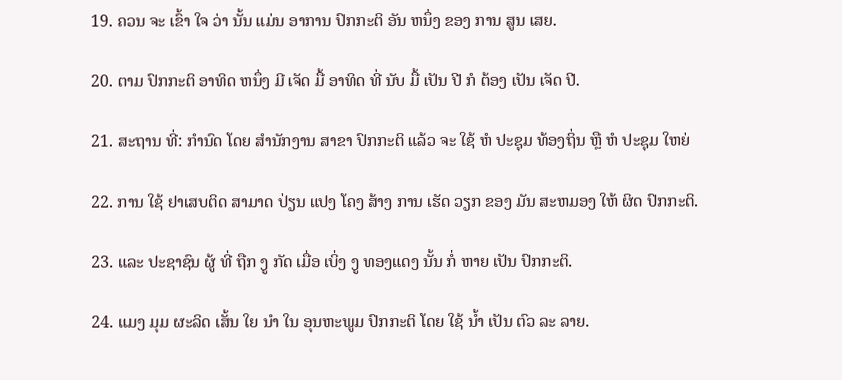19. ຄວນ ຈະ ເຂົ້າ ໃຈ ວ່າ ນັ້ນ ແມ່ນ ອາການ ປົກກະຕິ ອັນ ຫນຶ່ງ ຂອງ ການ ສູນ ເສຍ.

20. ຕາມ ປົກກະຕິ ອາທິດ ຫນຶ່ງ ມີ ເຈັດ ມື້ ອາທິດ ທີ່ ນັບ ມື້ ເປັນ ປີ ກໍ ຕ້ອງ ເປັນ ເຈັດ ປີ.

21. ສະຖານ ທີ່: ກໍານົດ ໂດຍ ສໍານັກງານ ສາຂາ ປົກກະຕິ ແລ້ວ ຈະ ໃຊ້ ຫໍ ປະຊຸມ ທ້ອງຖິ່ນ ຫຼື ຫໍ ປະຊຸມ ໃຫຍ່

22. ການ ໃຊ້ ຢາເສບຕິດ ສາມາດ ປ່ຽນ ແປງ ໂຄງ ສ້າງ ການ ເຮັດ ວຽກ ຂອງ ມັນ ສະຫມອງ ໃຫ້ ຜິດ ປົກກະຕິ.

23. ແລະ ປະຊາຊົນ ຜູ້ ທີ່ ຖືກ ງູ ກັດ ເມື່ອ ເບິ່ງ ງູ ທອງແດງ ນັ້ນ ກໍ່ ຫາຍ ເປັນ ປົກກະຕິ.

24. ແມງ ມຸມ ຜະລິດ ເສັ້ນ ໃຍ ນໍາ ໃນ ອຸນຫະພູມ ປົກກະຕິ ໂດຍ ໃຊ້ ນໍ້າ ເປັນ ຕົວ ລະ ລາຍ.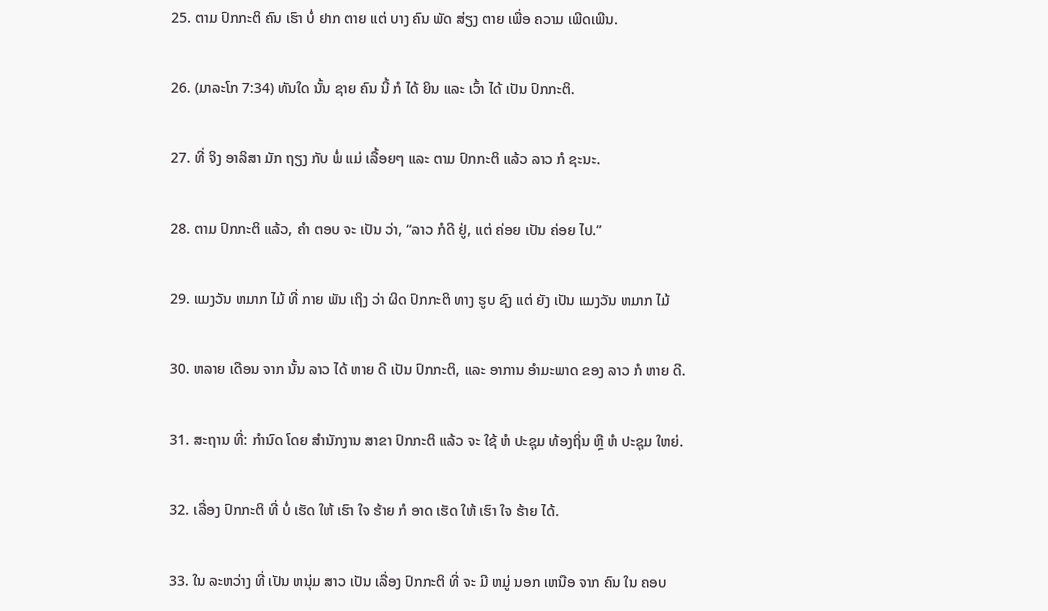25. ຕາມ ປົກກະຕິ ຄົນ ເຮົາ ບໍ່ ຢາກ ຕາຍ ແຕ່ ບາງ ຄົນ ພັດ ສ່ຽງ ຕາຍ ເພື່ອ ຄວາມ ເພີດເພີນ.

26. (ມາລະໂກ 7:34) ທັນໃດ ນັ້ນ ຊາຍ ຄົນ ນີ້ ກໍ ໄດ້ ຍິນ ແລະ ເວົ້າ ໄດ້ ເປັນ ປົກກະຕິ.

27. ທີ່ ຈິງ ອາລິສາ ມັກ ຖຽງ ກັບ ພໍ່ ແມ່ ເລື້ອຍໆ ແລະ ຕາມ ປົກກະຕິ ແລ້ວ ລາວ ກໍ ຊະນະ.

28. ຕາມ ປົກກະຕິ ແລ້ວ, ຄໍາ ຕອບ ຈະ ເປັນ ວ່າ, “ລາວ ກໍດີ ຢູ່, ແຕ່ ຄ່ອຍ ເປັນ ຄ່ອຍ ໄປ.”

29. ແມງວັນ ຫມາກ ໄມ້ ທີ່ ກາຍ ພັນ ເຖິງ ວ່າ ຜິດ ປົກກະຕິ ທາງ ຮູບ ຊົງ ແຕ່ ຍັງ ເປັນ ແມງວັນ ຫມາກ ໄມ້

30. ຫລາຍ ເດືອນ ຈາກ ນັ້ນ ລາວ ໄດ້ ຫາຍ ດີ ເປັນ ປົກກະຕິ, ແລະ ອາການ ອໍາມະພາດ ຂອງ ລາວ ກໍ ຫາຍ ດີ.

31. ສະຖານ ທີ່: ກໍານົດ ໂດຍ ສໍານັກງານ ສາຂາ ປົກກະຕິ ແລ້ວ ຈະ ໃຊ້ ຫໍ ປະຊຸມ ທ້ອງຖິ່ນ ຫຼື ຫໍ ປະຊຸມ ໃຫຍ່.

32. ເລື່ອງ ປົກກະຕິ ທີ່ ບໍ່ ເຮັດ ໃຫ້ ເຮົາ ໃຈ ຮ້າຍ ກໍ ອາດ ເຮັດ ໃຫ້ ເຮົາ ໃຈ ຮ້າຍ ໄດ້.

33. ໃນ ລະຫວ່າງ ທີ່ ເປັນ ຫນຸ່ມ ສາວ ເປັນ ເລື່ອງ ປົກກະຕິ ທີ່ ຈະ ມີ ຫມູ່ ນອກ ເຫນືອ ຈາກ ຄົນ ໃນ ຄອບ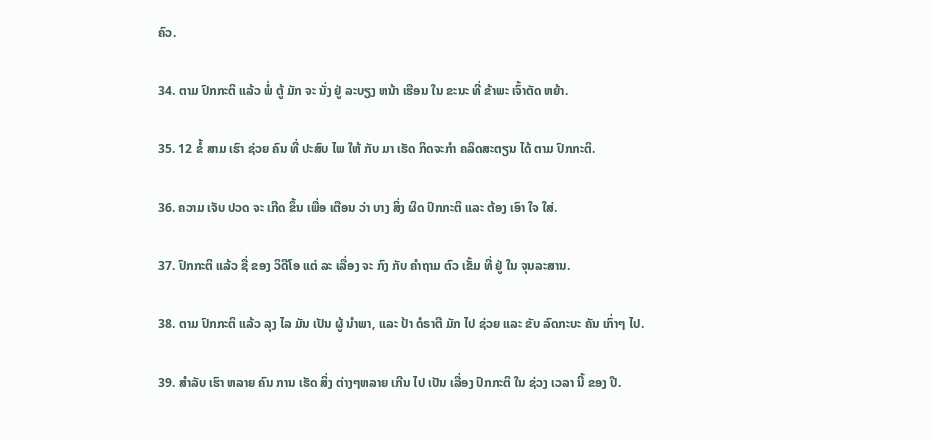ຄົວ.

34. ຕາມ ປົກກະຕິ ແລ້ວ ພໍ່ ຕູ້ ມັກ ຈະ ນັ່ງ ຢູ່ ລະບຽງ ຫນ້າ ເຮືອນ ໃນ ຂະນະ ທີ່ ຂ້າພະ ເຈົ້າຕັດ ຫຍ້າ.

35. 12 ຂໍ້ ສາມ ເຮົາ ຊ່ວຍ ຄົນ ທີ່ ປະສົບ ໄພ ໃຫ້ ກັບ ມາ ເຮັດ ກິດຈະກໍາ ຄລິດສະຕຽນ ໄດ້ ຕາມ ປົກກະຕິ.

36. ຄວາມ ເຈັບ ປວດ ຈະ ເກີດ ຂຶ້ນ ເພື່ອ ເຕືອນ ວ່າ ບາງ ສິ່ງ ຜິດ ປົກກະຕິ ແລະ ຕ້ອງ ເອົາ ໃຈ ໃສ່.

37. ປົກກະຕິ ແລ້ວ ຊື່ ຂອງ ວິດີໂອ ແຕ່ ລະ ເລື່ອງ ຈະ ກົງ ກັບ ຄໍາຖາມ ຕົວ ເຂັ້ມ ທີ່ ຢູ່ ໃນ ຈຸນລະສານ.

38. ຕາມ ປົກກະຕິ ແລ້ວ ລຸງ ໄລ ມັນ ເປັນ ຜູ້ ນໍາພາ, ແລະ ປ້າ ດໍຣາຕີ ມັກ ໄປ ຊ່ວຍ ແລະ ຂັບ ລົດກະບະ ຄັນ ເກົ່າໆ ໄປ.

39. ສໍາລັບ ເຮົາ ຫລາຍ ຄົນ ການ ເຮັດ ສິ່ງ ຕ່າງໆຫລາຍ ເກີນ ໄປ ເປັນ ເລື່ອງ ປົກກະຕິ ໃນ ຊ່ວງ ເວລາ ນີ້ ຂອງ ປີ.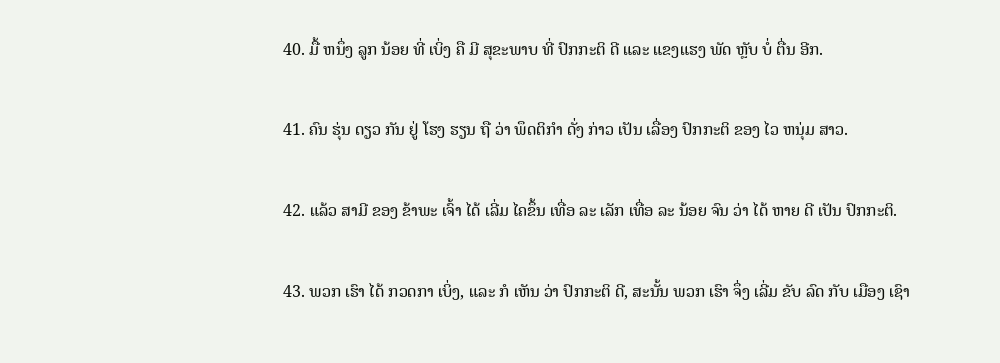40. ມື້ ຫນຶ່ງ ລູກ ນ້ອຍ ທີ່ ເບິ່ງ ຄື ມີ ສຸຂະພາບ ທີ່ ປົກກະຕິ ດີ ແລະ ແຂງແຮງ ພັດ ຫຼັບ ບໍ່ ຕື່ນ ອີກ.

41. ຄົນ ຮຸ່ນ ດຽວ ກັນ ຢູ່ ໂຮງ ຮຽນ ຖື ວ່າ ພຶດຕິກໍາ ດັ່ງ ກ່າວ ເປັນ ເລື່ອງ ປົກກະຕິ ຂອງ ໄວ ຫນຸ່ມ ສາວ.

42. ແລ້ວ ສາມີ ຂອງ ຂ້າພະ ເຈົ້າ ໄດ້ ເລີ່ມ ໄຄຂຶ້ນ ເທື່ອ ລະ ເລັກ ເທື່ອ ລະ ນ້ອຍ ຈົນ ວ່າ ໄດ້ ຫາຍ ດີ ເປັນ ປົກກະຕິ.

43. ພວກ ເຮົາ ໄດ້ ກວດກາ ເບິ່ງ, ແລະ ກໍ ເຫັນ ວ່າ ປົກກະຕິ ດີ, ສະນັ້ນ ພວກ ເຮົາ ຈຶ່ງ ເລີ່ມ ຂັບ ລົດ ກັບ ເມືອງ ເຊົາ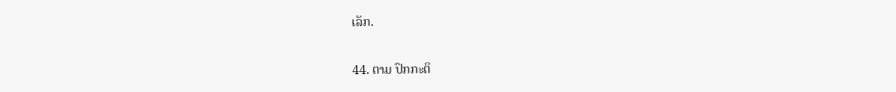ເລັກ.

44. ຕາມ ປົກກະຕິ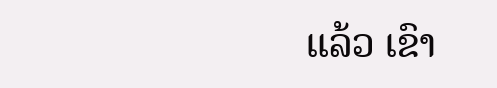ແລ້ວ ເຂົາ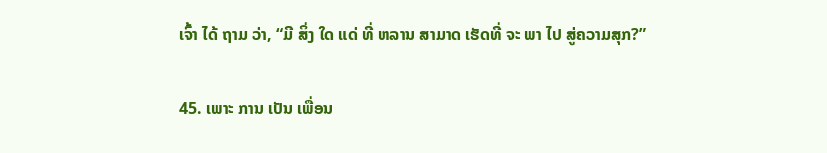ເຈົ້າ ໄດ້ ຖາມ ວ່າ, “ມີ ສິ່ງ ໃດ ແດ່ ທີ່ ຫລານ ສາມາດ ເຮັດທີ່ ຈະ ພາ ໄປ ສູ່ຄວາມສຸກ?”

45. ເພາະ ການ ເປັນ ເພື່ອນ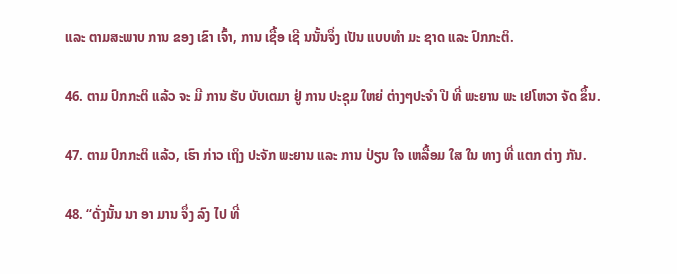ແລະ ຕາມສະພາບ ການ ຂອງ ເຂົາ ເຈົ້າ, ການ ເຊື້ອ ເຊີ ນນັ້ນຈຶ່ງ ເປັນ ແບບທໍາ ມະ ຊາດ ແລະ ປົກກະຕິ.

46. ຕາມ ປົກກະຕິ ແລ້ວ ຈະ ມີ ການ ຮັບ ບັບເຕມາ ຢູ່ ການ ປະຊຸມ ໃຫຍ່ ຕ່າງໆປະຈໍາ ປີ ທີ່ ພະຍານ ພະ ເຢໂຫວາ ຈັດ ຂຶ້ນ.

47. ຕາມ ປົກກະຕິ ແລ້ວ, ເຮົາ ກ່າວ ເຖິງ ປະຈັກ ພະຍານ ແລະ ການ ປ່ຽນ ໃຈ ເຫລື້ອມ ໃສ ໃນ ທາງ ທີ່ ແຕກ ຕ່າງ ກັນ.

48. “ດັ່ງນັ້ນ ນາ ອາ ມານ ຈຶ່ງ ລົງ ໄປ ທີ່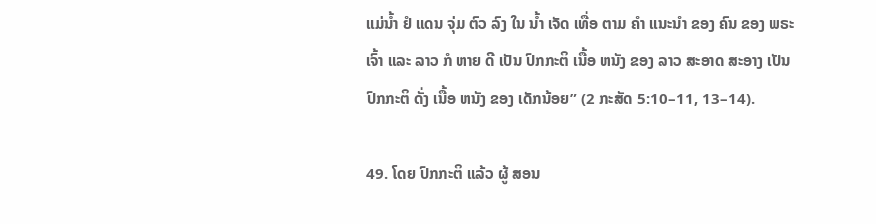ແມ່ນ້ຳ ຢໍ ແດນ ຈຸ່ມ ຕົວ ລົງ ໃນ ນ້ຳ ເຈັດ ເທື່ອ ຕາມ ຄໍາ ແນະນໍາ ຂອງ ຄົນ ຂອງ ພຣະ ເຈົ້າ ແລະ ລາວ ກໍ ຫາຍ ດີ ເປັນ ປົກກະຕິ ເນື້ອ ຫນັງ ຂອງ ລາວ ສະອາດ ສະອາງ ເປັນ ປົກກະຕິ ດັ່ງ ເນື້ອ ຫນັງ ຂອງ ເດັກນ້ອຍ” (2 ກະສັດ 5:10–11, 13–14).

49. ໂດຍ ປົກກະຕິ ແລ້ວ ຜູ້ ສອນ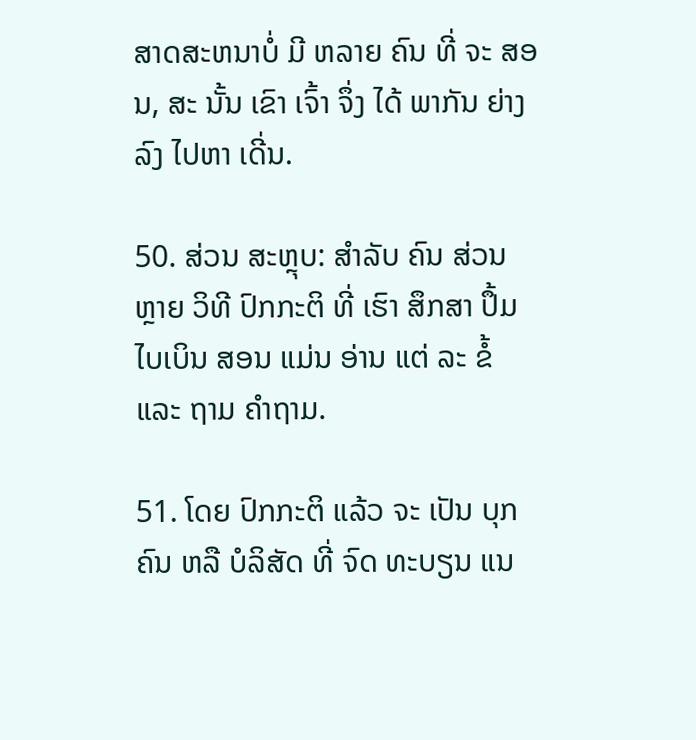ສາດສະຫນາບໍ່ ມີ ຫລາຍ ຄົນ ທີ່ ຈະ ສອນ, ສະ ນັ້ນ ເຂົາ ເຈົ້າ ຈຶ່ງ ໄດ້ ພາກັນ ຍ່າງ ລົງ ໄປຫາ ເດີ່ນ.

50. ສ່ວນ ສະຫຼຸບ: ສໍາລັບ ຄົນ ສ່ວນ ຫຼາຍ ວິທີ ປົກກະຕິ ທີ່ ເຮົາ ສຶກສາ ປຶ້ມ ໄບເບິນ ສອນ ແມ່ນ ອ່ານ ແຕ່ ລະ ຂໍ້ ແລະ ຖາມ ຄໍາຖາມ.

51. ໂດຍ ປົກກະຕິ ແລ້ວ ຈະ ເປັນ ບຸກຄົນ ຫລື ບໍລິສັດ ທີ່ ຈົດ ທະບຽນ ແນ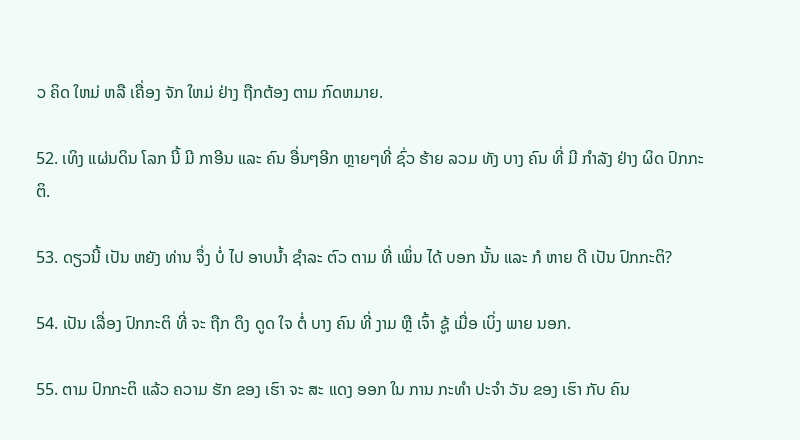ວ ຄິດ ໃຫມ່ ຫລື ເຄື່ອງ ຈັກ ໃຫມ່ ຢ່າງ ຖືກຕ້ອງ ຕາມ ກົດຫມາຍ.

52. ເທິງ ແຜ່ນດິນ ໂລກ ນີ້ ມີ ກາອີນ ແລະ ຄົນ ອື່ນໆອີກ ຫຼາຍໆທີ່ ຊົ່ວ ຮ້າຍ ລວມ ທັງ ບາງ ຄົນ ທີ່ ມີ ກໍາລັງ ຢ່າງ ຜິດ ປົກກະຕິ.

53. ດຽວນີ້ ເປັນ ຫຍັງ ທ່ານ ຈຶ່ງ ບໍ່ ໄປ ອາບນ້ຳ ຊໍາລະ ຕົວ ຕາມ ທີ່ ເພິ່ນ ໄດ້ ບອກ ນັ້ນ ແລະ ກໍ ຫາຍ ດີ ເປັນ ປົກກະຕິ?

54. ເປັນ ເລື່ອງ ປົກກະຕິ ທີ່ ຈະ ຖືກ ດຶງ ດູດ ໃຈ ຕໍ່ ບາງ ຄົນ ທີ່ ງາມ ຫຼື ເຈົ້າ ຊູ້ ເມື່ອ ເບິ່ງ ພາຍ ນອກ.

55. ຕາມ ປົກກະຕິ ແລ້ວ ຄວາມ ຮັກ ຂອງ ເຮົາ ຈະ ສະ ແດງ ອອກ ໃນ ການ ກະທໍາ ປະຈໍາ ວັນ ຂອງ ເຮົາ ກັບ ຄົນ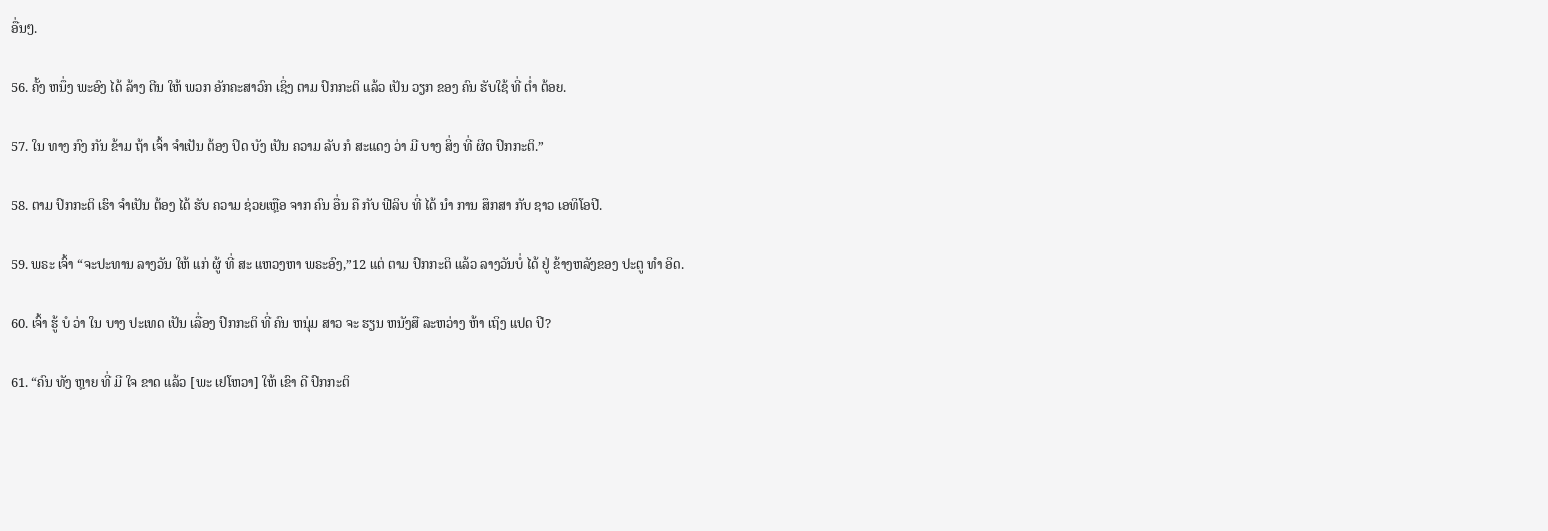ອື່ນໆ.

56. ຄັ້ງ ຫນຶ່ງ ພະອົງ ໄດ້ ລ້າງ ຕີນ ໃຫ້ ພວກ ອັກຄະສາວົກ ເຊິ່ງ ຕາມ ປົກກະຕິ ແລ້ວ ເປັນ ວຽກ ຂອງ ຄົນ ຮັບໃຊ້ ທີ່ ຕໍ່າ ຕ້ອຍ.

57. ໃນ ທາງ ກົງ ກັນ ຂ້າມ ຖ້າ ເຈົ້າ ຈໍາເປັນ ຕ້ອງ ປິດ ບັງ ເປັນ ຄວາມ ລັບ ກໍ ສະແດງ ວ່າ ມີ ບາງ ສິ່ງ ທີ່ ຜິດ ປົກກະຕິ.”

58. ຕາມ ປົກກະຕິ ເຮົາ ຈໍາເປັນ ຕ້ອງ ໄດ້ ຮັບ ຄວາມ ຊ່ວຍເຫຼືອ ຈາກ ຄົນ ອື່ນ ຄື ກັບ ຟີລິບ ທີ່ ໄດ້ ນໍາ ການ ສຶກສາ ກັບ ຊາວ ເອທິໂອປີ.

59. ພຣະ ເຈົ້າ “ຈະປະທານ ລາງວັນ ໃຫ້ ແກ່ ຜູ້ ທີ່ ສະ ແຫວງຫາ ພຣະອົງ,”12 ແຕ່ ຕາມ ປົກກະຕິ ແລ້ວ ລາງວັນບໍ່ ໄດ້ ຢູ່ ຂ້າງຫລັງຂອງ ປະຕູ ທໍາ ອິດ.

60. ເຈົ້າ ຮູ້ ບໍ ວ່າ ໃນ ບາງ ປະເທດ ເປັນ ເລື່ອງ ປົກກະຕິ ທີ່ ຄົນ ຫນຸ່ມ ສາວ ຈະ ຮຽນ ຫນັງສື ລະຫວ່າງ ຫ້າ ເຖິງ ແປດ ປີ?

61. “ຄົນ ທັງ ຫຼາຍ ທີ່ ມີ ໃຈ ຂາດ ແລ້ວ [ພະ ເຢໂຫວາ] ໃຫ້ ເຂົາ ດີ ປົກກະຕິ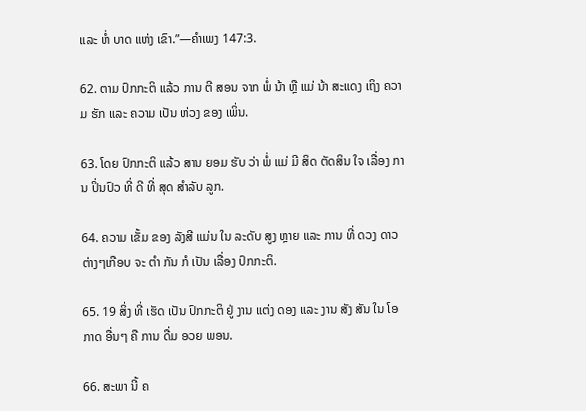ແລະ ຫໍ່ ບາດ ແຫ່ງ ເຂົາ.”—ຄໍາເພງ 147:3.

62. ຕາມ ປົກກະຕິ ແລ້ວ ການ ຕີ ສອນ ຈາກ ພໍ່ ນ້າ ຫຼື ແມ່ ນ້າ ສະແດງ ເຖິງ ຄວາມ ຮັກ ແລະ ຄວາມ ເປັນ ຫ່ວງ ຂອງ ເພິ່ນ.

63. ໂດຍ ປົກກະຕິ ແລ້ວ ສານ ຍອມ ຮັບ ວ່າ ພໍ່ ແມ່ ມີ ສິດ ຕັດສິນ ໃຈ ເລື່ອງ ການ ປິ່ນປົວ ທີ່ ດີ ທີ່ ສຸດ ສໍາລັບ ລູກ.

64. ຄວາມ ເຂັ້ມ ຂອງ ລັງສີ ແມ່ນ ໃນ ລະດັບ ສູງ ຫຼາຍ ແລະ ການ ທີ່ ດວງ ດາວ ຕ່າງໆເກືອບ ຈະ ຕໍາ ກັນ ກໍ ເປັນ ເລື່ອງ ປົກກະຕິ.

65. 19 ສິ່ງ ທີ່ ເຮັດ ເປັນ ປົກກະຕິ ຢູ່ ງານ ແຕ່ງ ດອງ ແລະ ງານ ສັງ ສັນ ໃນ ໂອກາດ ອື່ນໆ ຄື ການ ດື່ມ ອວຍ ພອນ.

66. ສະພາ ນີ້ ຄ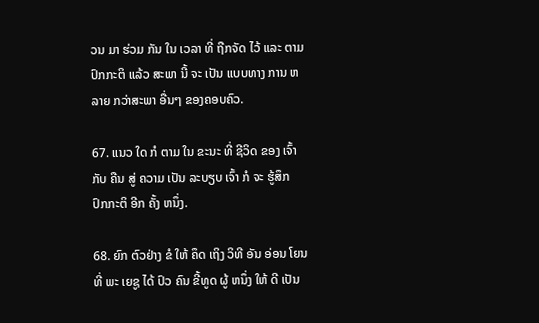ວນ ມາ ຮ່ວມ ກັນ ໃນ ເວລາ ທີ່ ຖືກຈັດ ໄວ້ ແລະ ຕາມ ປົກກະຕິ ແລ້ວ ສະພາ ນີ້ ຈະ ເປັນ ແບບທາງ ການ ຫລາຍ ກວ່າສະພາ ອື່ນໆ ຂອງຄອບຄົວ.

67. ແນວ ໃດ ກໍ ຕາມ ໃນ ຂະນະ ທີ່ ຊີວິດ ຂອງ ເຈົ້າ ກັບ ຄືນ ສູ່ ຄວາມ ເປັນ ລະບຽບ ເຈົ້າ ກໍ ຈະ ຮູ້ສຶກ ປົກກະຕິ ອີກ ຄັ້ງ ຫນຶ່ງ.

68. ຍົກ ຕົວຢ່າງ ຂໍ ໃຫ້ ຄຶດ ເຖິງ ວິທີ ອັນ ອ່ອນ ໂຍນ ທີ່ ພະ ເຍຊູ ໄດ້ ປົວ ຄົນ ຂີ້ທູດ ຜູ້ ຫນຶ່ງ ໃຫ້ ດີ ເປັນ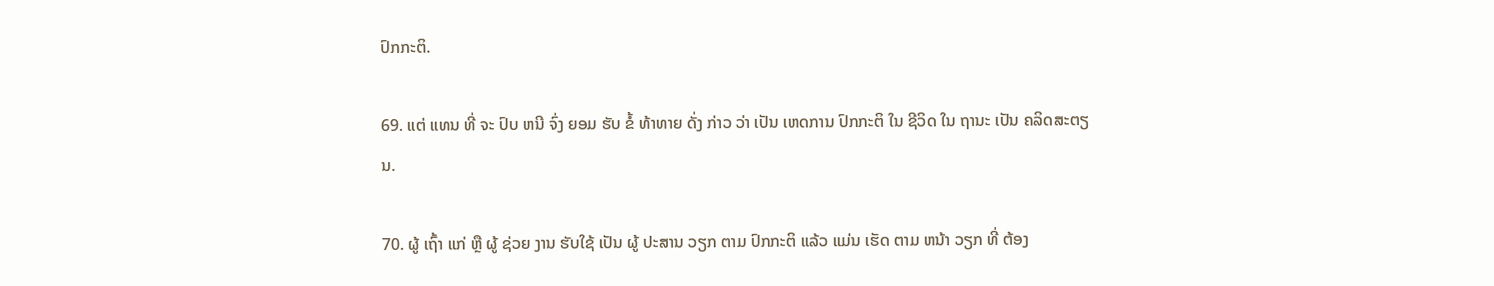ປົກກະຕິ.

69. ແຕ່ ແທນ ທີ່ ຈະ ປົບ ຫນີ ຈົ່ງ ຍອມ ຮັບ ຂໍ້ ທ້າທາຍ ດັ່ງ ກ່າວ ວ່າ ເປັນ ເຫດການ ປົກກະຕິ ໃນ ຊີວິດ ໃນ ຖານະ ເປັນ ຄລິດສະຕຽນ.

70. ຜູ້ ເຖົ້າ ແກ່ ຫຼື ຜູ້ ຊ່ວຍ ງານ ຮັບໃຊ້ ເປັນ ຜູ້ ປະສານ ວຽກ ຕາມ ປົກກະຕິ ແລ້ວ ແມ່ນ ເຮັດ ຕາມ ຫນ້າ ວຽກ ທີ່ ຕ້ອງ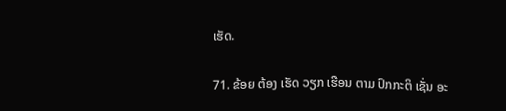ເຮັດ.

71. ຂ້ອຍ ຕ້ອງ ເຮັດ ວຽກ ເຮືອນ ຕາມ ປົກກະຕິ ເຊັ່ນ ອະ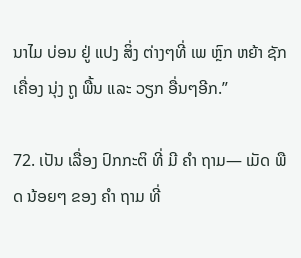ນາໄມ ບ່ອນ ຢູ່ ແປງ ສິ່ງ ຕ່າງໆທີ່ ເພ ຫຼົກ ຫຍ້າ ຊັກ ເຄື່ອງ ນຸ່ງ ຖູ ພື້ນ ແລະ ວຽກ ອື່ນໆອີກ.”

72. ເປັນ ເລື່ອງ ປົກກະຕິ ທີ່ ມີ ຄໍາ ຖາມ— ເມັດ ພືດ ນ້ອຍໆ ຂອງ ຄໍາ ຖາມ ທີ່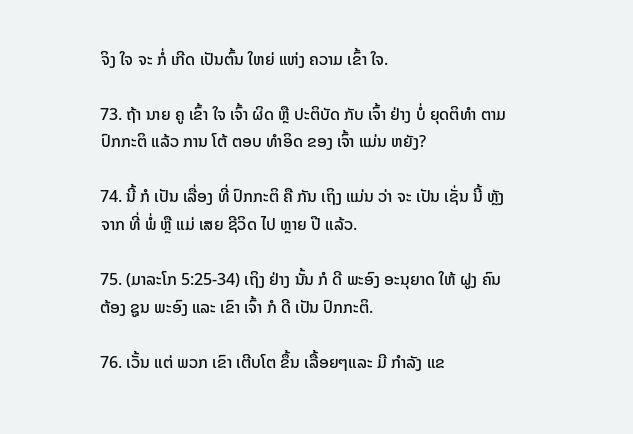ຈິງ ໃຈ ຈະ ກໍ່ ເກີດ ເປັນຕົ້ນ ໃຫຍ່ ແຫ່ງ ຄວາມ ເຂົ້າ ໃຈ.

73. ຖ້າ ນາຍ ຄູ ເຂົ້າ ໃຈ ເຈົ້າ ຜິດ ຫຼື ປະຕິບັດ ກັບ ເຈົ້າ ຢ່າງ ບໍ່ ຍຸດຕິທໍາ ຕາມ ປົກກະຕິ ແລ້ວ ການ ໂຕ້ ຕອບ ທໍາອິດ ຂອງ ເຈົ້າ ແມ່ນ ຫຍັງ?

74. ນີ້ ກໍ ເປັນ ເລື່ອງ ທີ່ ປົກກະຕິ ຄື ກັນ ເຖິງ ແມ່ນ ວ່າ ຈະ ເປັນ ເຊັ່ນ ນີ້ ຫຼັງ ຈາກ ທີ່ ພໍ່ ຫຼື ແມ່ ເສຍ ຊີວິດ ໄປ ຫຼາຍ ປີ ແລ້ວ.

75. (ມາລະໂກ 5:25-34) ເຖິງ ຢ່າງ ນັ້ນ ກໍ ດີ ພະອົງ ອະນຸຍາດ ໃຫ້ ຝູງ ຄົນ ຕ້ອງ ຊູນ ພະອົງ ແລະ ເຂົາ ເຈົ້າ ກໍ ດີ ເປັນ ປົກກະຕິ.

76. ເວັ້ນ ແຕ່ ພວກ ເຂົາ ເຕີບໂຕ ຂຶ້ນ ເລື້ອຍໆແລະ ມີ ກໍາລັງ ແຂ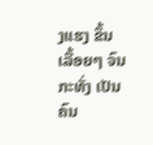ງແຮງ ຂຶ້ນ ເລື້ອຍໆ ຈົນ ກະທັ່ງ ເປັນ ຄົນ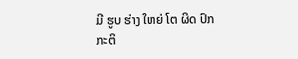ມີ ຮູບ ຮ່າງ ໃຫຍ່ ໂຕ ຜິດ ປົກກະຕິ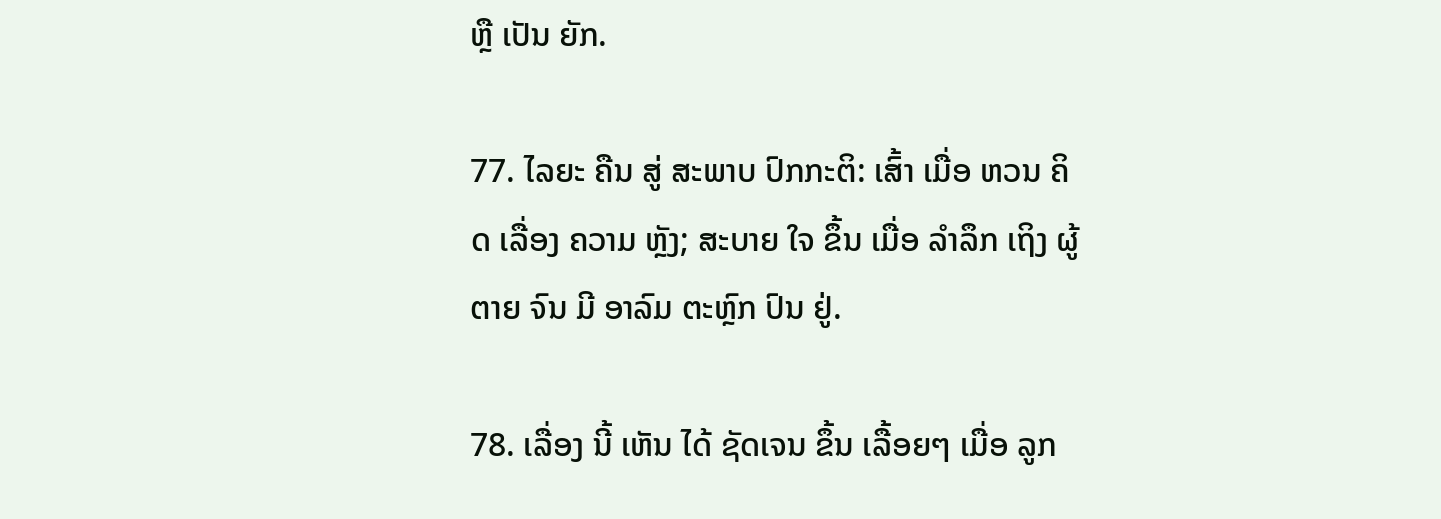ຫຼື ເປັນ ຍັກ.

77. ໄລຍະ ຄືນ ສູ່ ສະພາບ ປົກກະຕິ: ເສົ້າ ເມື່ອ ຫວນ ຄິດ ເລື່ອງ ຄວາມ ຫຼັງ; ສະບາຍ ໃຈ ຂຶ້ນ ເມື່ອ ລໍາລຶກ ເຖິງ ຜູ້ ຕາຍ ຈົນ ມີ ອາລົມ ຕະຫຼົກ ປົນ ຢູ່.

78. ເລື່ອງ ນີ້ ເຫັນ ໄດ້ ຊັດເຈນ ຂຶ້ນ ເລື້ອຍໆ ເມື່ອ ລູກ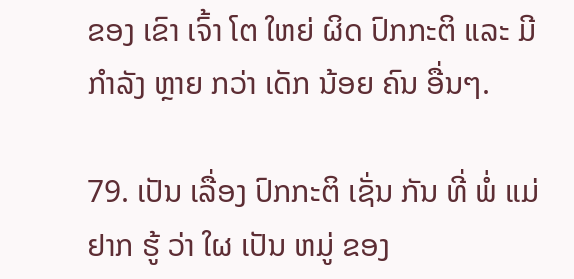ຂອງ ເຂົາ ເຈົ້າ ໂຕ ໃຫຍ່ ຜິດ ປົກກະຕິ ແລະ ມີ ກໍາລັງ ຫຼາຍ ກວ່າ ເດັກ ນ້ອຍ ຄົນ ອື່ນໆ.

79. ເປັນ ເລື່ອງ ປົກກະຕິ ເຊັ່ນ ກັນ ທີ່ ພໍ່ ແມ່ ຢາກ ຮູ້ ວ່າ ໃຜ ເປັນ ຫມູ່ ຂອງ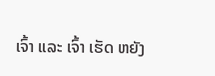ເຈົ້າ ແລະ ເຈົ້າ ເຮັດ ຫຍັງ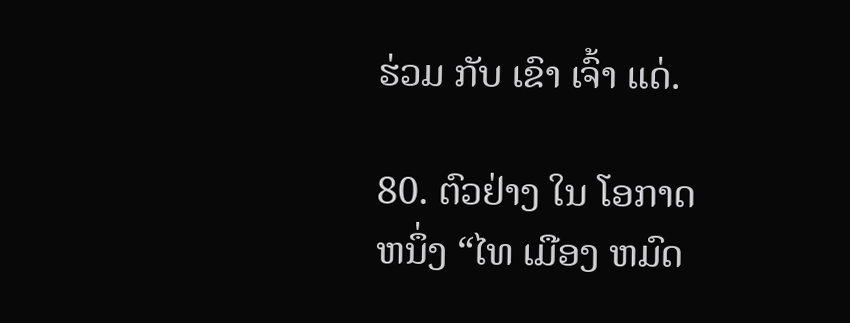ຮ່ວມ ກັບ ເຂົາ ເຈົ້າ ແດ່.

80. ຕົວຢ່າງ ໃນ ໂອກາດ ຫນຶ່ງ “ໄທ ເມືອງ ຫມົດ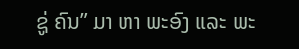ຊູ່ ຄົນ” ມາ ຫາ ພະອົງ ແລະ ພະ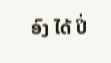ອົງ ໄດ້ ປິ່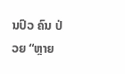ນປົວ ຄົນ ປ່ວຍ “ຫຼາຍ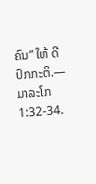ຄົນ” ໃຫ້ ດີ ປົກກະຕິ.—ມາລະໂກ 1:32-34.